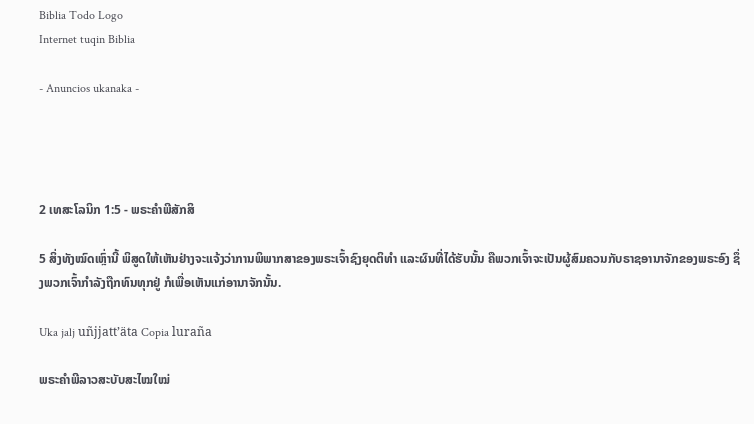Biblia Todo Logo
Internet tuqin Biblia

- Anuncios ukanaka -




2 ເທສະໂລນິກ 1:5 - ພຣະຄຳພີສັກສິ

5 ສິ່ງທັງໝົດເຫຼົ່ານີ້ ພິສູດໃຫ້ເຫັນຢ່າງຈະແຈ້ງວ່າການພິພາກສາຂອງພຣະເຈົ້າຊົງຍຸດຕິທຳ ແລະຜົນທີ່ໄດ້ຮັບນັ້ນ ຄືພວກເຈົ້າຈະເປັນຜູ້ສົມຄວນກັບຣາຊອານາຈັກຂອງພຣະອົງ ຊຶ່ງພວກເຈົ້າກຳລັງຖືກທົນທຸກຢູ່ ກໍເພື່ອເຫັນແກ່ອານາຈັກນັ້ນ.

Uka jalj uñjjattʼäta Copia luraña

ພຣະຄຳພີລາວສະບັບສະໄໝໃໝ່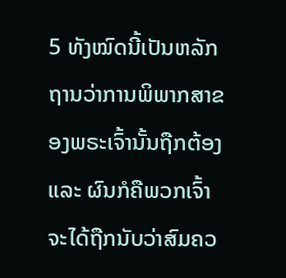5 ທັງໝົດນີ້ເປັນຫລັກຖານວ່າການພິພາກສາຂອງພຣະເຈົ້ານັ້ນຖືກຕ້ອງ ແລະ ຜົນກໍຄືພວກເຈົ້າຈະໄດ້ຖືກນັບວ່າສົມຄວ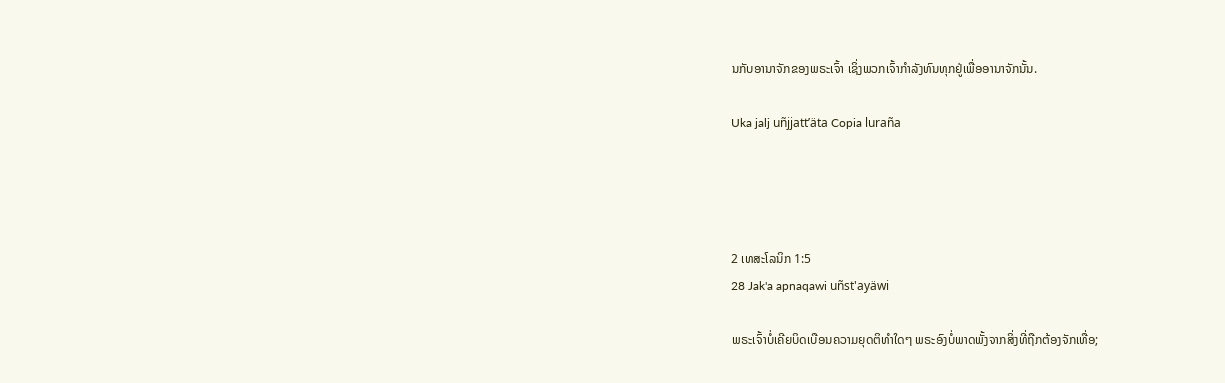ນກັບອານາຈັກຂອງພຣະເຈົ້າ ເຊິ່ງພວກເຈົ້າກຳລັງທົນທຸກຢູ່ເພື່ອອານາຈັກນັ້ນ.

Uka jalj uñjjattʼäta Copia luraña




2 ເທສະໂລນິກ 1:5
28 Jak'a apnaqawi uñst'ayäwi

ພຣະເຈົ້າບໍ່ເຄີຍບິດເບືອນຄວາມຍຸດຕິທຳໃດໆ ພຣະອົງບໍ່ພາດພັ້ງຈາກສິ່ງທີ່ຖືກຕ້ອງຈັກເທື່ອ;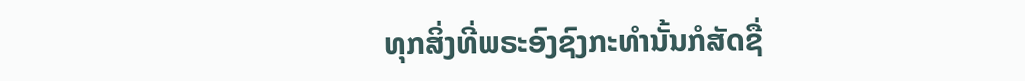ທຸກສິ່ງທີ່ພຣະອົງຊົງກະທຳນັ້ນກໍສັດຊື່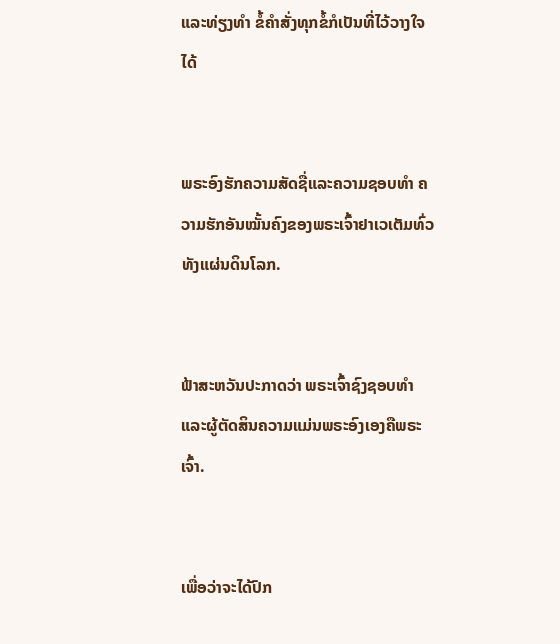ແລະທ່ຽງທຳ ຂໍ້ຄຳສັ່ງທຸກຂໍ້ກໍເປັນທີ່ໄວ້ວາງໃຈໄດ້


ພຣະອົງຮັກຄວາມສັດຊື່ແລະຄວາມຊອບທຳ ຄວາມຮັກອັນໝັ້ນຄົງຂອງພຣະເຈົ້າຢາເວເຕັມທົ່ວທັງແຜ່ນດິນໂລກ.


ຟ້າສະຫວັນປະກາດວ່າ ພຣະເຈົ້າຊົງຊອບທຳ ແລະຜູ້ຕັດສິນຄວາມແມ່ນພຣະອົງເອງຄືພຣະເຈົ້າ.


ເພື່ອວ່າຈະໄດ້ປົກ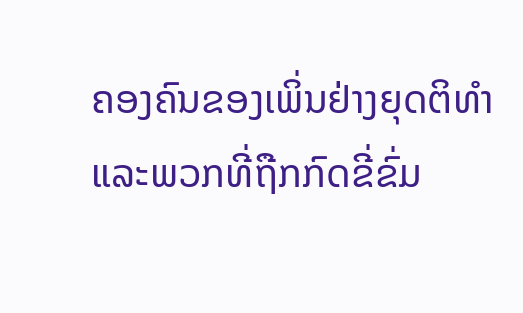ຄອງຄົນຂອງເພິ່ນຢ່າງຍຸດຕິທຳ ແລະພວກທີ່ຖືກກົດຂີ່ຂົ່ມ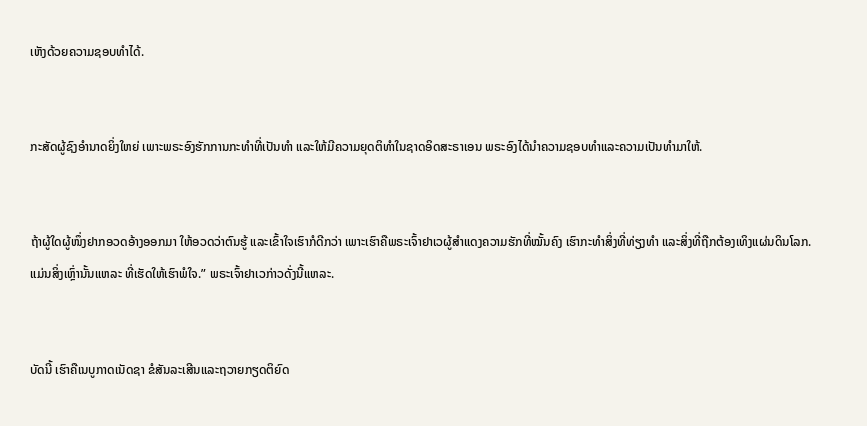ເຫັງດ້ວຍຄວາມຊອບທຳໄດ້.


ກະສັດຜູ້ຊົງອຳນາດຍິ່ງໃຫຍ່ ເພາະພຣະອົງຮັກການກະທຳທີ່ເປັນທຳ ແລະໃຫ້ມີຄວາມຍຸດຕິທຳໃນຊາດອິດສະຣາເອນ ພຣະອົງໄດ້ນຳຄວາມຊອບທຳແລະຄວາມເປັນທຳມາໃຫ້.


ຖ້າຜູ້ໃດຜູ້ໜຶ່ງຢາກອວດອ້າງອອກມາ ໃຫ້ອວດວ່າຕົນຮູ້ ແລະເຂົ້າໃຈເຮົາກໍດີກວ່າ ເພາະເຮົາຄືພຣະເຈົ້າຢາເວຜູ້ສຳແດງຄວາມຮັກທີ່ໝັ້ນຄົງ ເຮົາກະທຳສິ່ງທີ່ທ່ຽງທຳ ແລະສິ່ງທີ່ຖືກຕ້ອງເທິງແຜ່ນດິນໂລກ. ແມ່ນສິ່ງເຫຼົ່ານັ້ນແຫລະ ທີ່ເຮັດໃຫ້ເຮົາພໍໃຈ.” ພຣະເຈົ້າຢາເວກ່າວດັ່ງນີ້ແຫລະ.


ບັດນີ້ ເຮົາຄືເນບູກາດເນັດຊາ ຂໍສັນລະເສີນແລະຖວາຍກຽດຕິຍົດ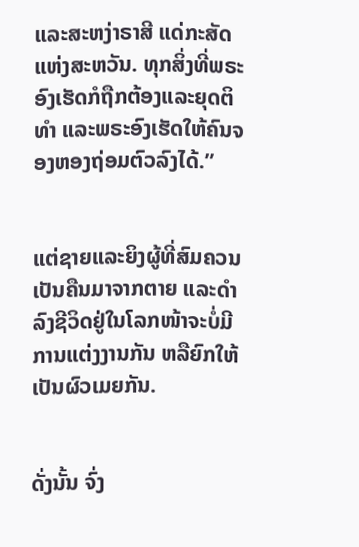ແລະສະຫງ່າຣາສີ ແດ່ກະສັດແຫ່ງສະຫວັນ. ທຸກສິ່ງທີ່ພຣະອົງເຮັດກໍຖືກຕ້ອງແລະຍຸດຕິທຳ ແລະພຣະອົງເຮັດໃຫ້ຄົນຈອງຫອງຖ່ອມຕົວລົງໄດ້.”


ແຕ່ຊາຍແລະຍິງຜູ້ທີ່ສົມຄວນເປັນຄືນມາຈາກຕາຍ ແລະດຳລົງຊີວິດຢູ່ໃນໂລກໜ້າຈະບໍ່ມີການແຕ່ງງານກັນ ຫລືຍົກໃຫ້ເປັນຜົວເມຍກັນ.


ດັ່ງນັ້ນ ຈົ່ງ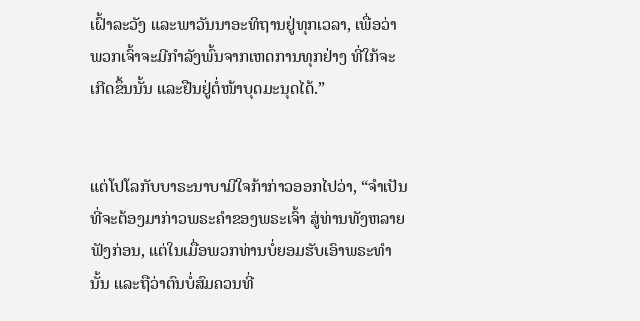ເຝົ້າລະວັງ ແລະພາວັນນາອະທິຖານຢູ່ທຸກເວລາ, ເພື່ອວ່າ ພວກເຈົ້າຈະມີກຳລັງພົ້ນຈາກເຫດການທຸກຢ່າງ ທີ່ໃກ້ຈະເກີດຂຶ້ນນັ້ນ ແລະຢືນຢູ່ຕໍ່ໜ້າບຸດມະນຸດໄດ້.”


ແຕ່ໂປໂລກັບບາຣະນາບາມີໃຈກ້າກ່າວອອກໄປວ່າ, “ຈຳເປັນທີ່ຈະຕ້ອງມາກ່າວພຣະຄຳຂອງພຣະເຈົ້າ ສູ່ທ່ານທັງຫລາຍຟັງກ່ອນ, ແຕ່ໃນເມື່ອພວກທ່ານບໍ່ຍອມຮັບເອົາພຣະທຳນັ້ນ ແລະຖືວ່າຕົນບໍ່ສົມຄວນທີ່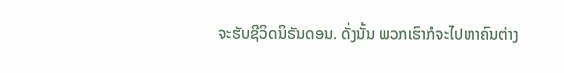ຈະຮັບຊີວິດນິຣັນດອນ. ດັ່ງນັ້ນ ພວກເຮົາກໍຈະໄປຫາຄົນຕ່າງ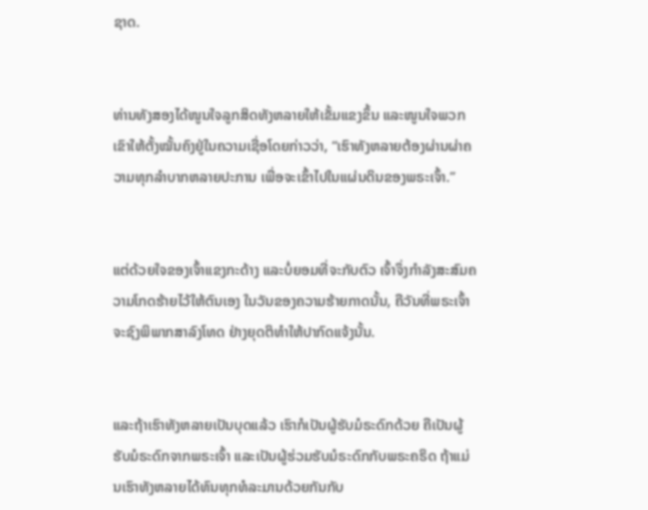ຊາດ.


ທ່ານທັງສອງໄດ້ໜູນໃຈລູກສິດທັງຫລາຍໃຫ້ເຂັ້ມແຂງຂຶ້ນ ແລະໜູນໃຈພວກເຂົາໃຫ້ຕັ້ງໝັ້ນຄົງຢູ່ໃນຄວາມເຊື່ອໂດຍກ່າວວ່າ, “ເຮົາທັງຫລາຍຕ້ອງຜ່ານຜ່າຄວາມທຸກລຳບາກຫລາຍປະການ ເພື່ອຈະເຂົ້າໄປໃນແຜ່ນດິນຂອງພຣະເຈົ້າ.”


ແຕ່ດ້ວຍໃຈຂອງເຈົ້າແຂງກະດ້າງ ແລະບໍ່ຍອມທີ່ຈະກັບຕົວ ເຈົ້າຈຶ່ງກຳລັງສະສົມຄວາມໂກດຮ້າຍໄວ້ໃຫ້ຕົນເອງ ໃນວັນຂອງຄວາມຮ້າຍກາດນັ້ນ, ຄືວັນທີ່ພຣະເຈົ້າຈະຊົງພິພາກສາລົງໂທດ ຢ່າງຍຸດຕິທຳໃຫ້ປາກົດແຈ້ງນັ້ນ.


ແລະຖ້າເຮົາທັງຫລາຍເປັນບຸດແລ້ວ ເຮົາກໍເປັນຜູ້ຮັບມໍຣະດົກດ້ວຍ ຄືເປັນຜູ້ຮັບມໍຣະດົກຈາກພຣະເຈົ້າ ແລະເປັນຜູ້ຮ່ວມຮັບມໍຣະດົກກັບພຣະຄຣິດ ຖ້າແມ່ນເຮົາທັງຫລາຍໄດ້ທົນທຸກທໍລະມານດ້ວຍກັນກັບ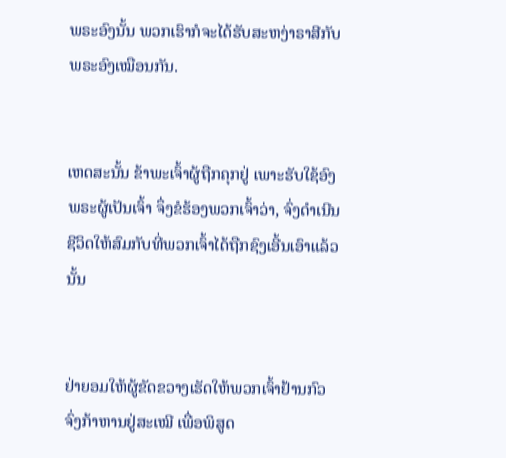ພຣະອົງນັ້ນ ພວກເຮົາກໍຈະໄດ້ຮັບສະຫງ່າຣາສີກັບພຣະອົງເໝືອນກັນ.


ເຫດສະນັ້ນ ຂ້າພະເຈົ້າຜູ້ຖືກຄຸກຢູ່ ເພາະຮັບໃຊ້ອົງພຣະຜູ້ເປັນເຈົ້າ ຈຶ່ງຂໍຮ້ອງພວກເຈົ້າວ່າ, ຈົ່ງດຳເນີນຊີວິດໃຫ້ສົມກັບທີ່ພວກເຈົ້າໄດ້ຖືກຊົງເອີ້ນເອົາແລ້ວນັ້ນ


ຢ່າຍອມໃຫ້ຜູ້ຂັດຂວາງເຮັດໃຫ້ພວກເຈົ້າຢ້ານກົວ ຈົ່ງກ້າຫານຢູ່ສະເໝີ ເພື່ອພິສູດ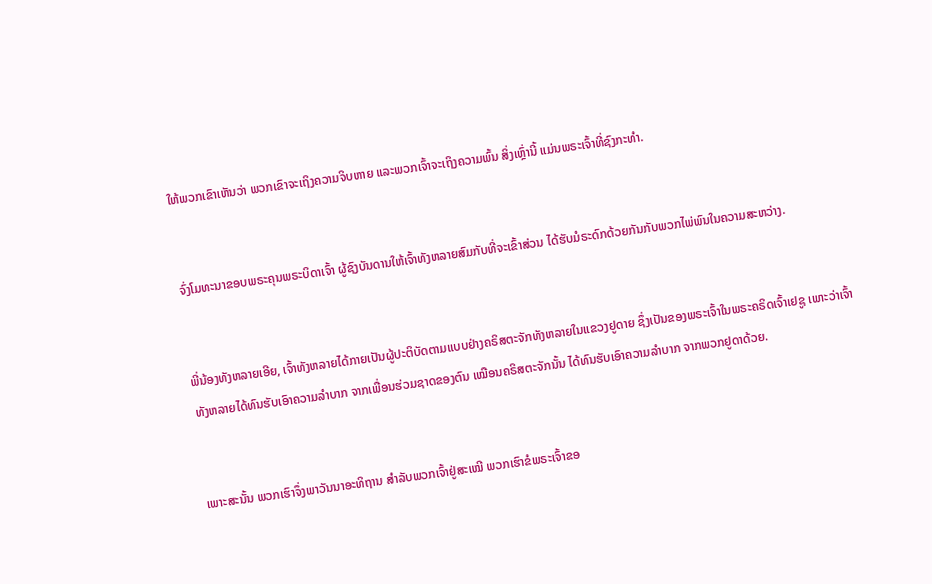ໃຫ້ພວກເຂົາເຫັນວ່າ ພວກເຂົາຈະເຖິງຄວາມຈິບຫາຍ ແລະພວກເຈົ້າຈະເຖິງຄວາມພົ້ນ ສິ່ງເຫຼົ່ານີ້ ແມ່ນພຣະເຈົ້າທີ່ຊົງກະທຳ.


ຈົ່ງໂມທະນາຂອບພຣະຄຸນພຣະບິດາເຈົ້າ ຜູ້ຊົງບັນດານໃຫ້ເຈົ້າທັງຫລາຍສົມກັບທີ່ຈະເຂົ້າສ່ວນ ໄດ້ຮັບມໍຣະດົກດ້ວຍກັນກັບພວກໄພ່ພົນໃນຄວາມສະຫວ່າງ.


ພີ່ນ້ອງທັງຫລາຍເອີຍ, ເຈົ້າທັງຫລາຍໄດ້ກາຍເປັນຜູ້ປະຕິບັດຕາມແບບຢ່າງຄຣິສຕະຈັກທັງຫລາຍໃນແຂວງຢູດາຍ ຊຶ່ງເປັນຂອງພຣະເຈົ້າໃນພຣະຄຣິດເຈົ້າເຢຊູ ເພາະວ່າເຈົ້າທັງຫລາຍໄດ້ທົນຮັບເອົາຄວາມລຳບາກ ຈາກເພື່ອນຮ່ວມຊາດຂອງຕົນ ເໝືອນຄຣິສຕະຈັກນັ້ນ ໄດ້ທົນຮັບເອົາຄວາມລຳບາກ ຈາກພວກຢູດາດ້ວຍ.


ເພາະສະນັ້ນ ພວກເຮົາຈຶ່ງພາວັນນາອະທິຖານ ສຳລັບພວກເຈົ້າຢູ່ສະເໝີ ພວກເຮົາຂໍພຣະເຈົ້າຂອ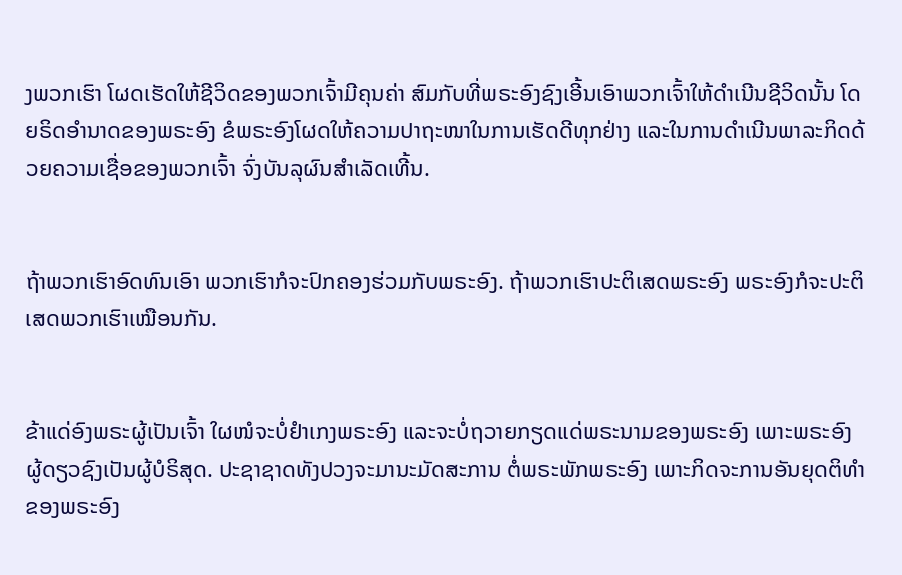ງພວກເຮົາ ໂຜດເຮັດໃຫ້ຊີວິດຂອງພວກເຈົ້າມີຄຸນຄ່າ ສົມກັບທີ່ພຣະອົງຊົງເອີ້ນເອົາພວກເຈົ້າໃຫ້ດຳເນີນຊີວິດນັ້ນ ໂດຍຣິດອຳນາດຂອງພຣະອົງ ຂໍພຣະອົງໂຜດໃຫ້ຄວາມປາຖະໜາໃນການເຮັດດີທຸກຢ່າງ ແລະໃນການດຳເນີນພາລະກິດດ້ວຍຄວາມເຊື່ອຂອງພວກເຈົ້າ ຈົ່ງບັນລຸຜົນສຳເລັດເທີ້ນ.


ຖ້າພວກເຮົາອົດທົນເອົາ ພວກເຮົາກໍຈະປົກຄອງຮ່ວມກັບພຣະອົງ. ຖ້າພວກເຮົາປະຕິເສດພຣະອົງ ພຣະອົງກໍຈະປະຕິເສດພວກເຮົາເໝືອນກັນ.


ຂ້າແດ່ອົງພຣະຜູ້ເປັນເຈົ້າ ໃຜໜໍຈະບໍ່ຢຳເກງພຣະອົງ ແລະຈະບໍ່ຖວາຍກຽດແດ່ພຣະນາມຂອງພຣະອົງ ເພາະພຣະອົງຜູ້ດຽວຊົງເປັນຜູ້ບໍຣິສຸດ. ປະຊາຊາດທັງປວງຈະມານະມັດສະການ ຕໍ່ພຣະພັກພຣະອົງ ເພາະກິດຈະການອັນຍຸດຕິທຳຂອງພຣະອົງ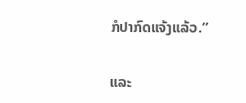ກໍປາກົດແຈ້ງແລ້ວ.”


ແລະ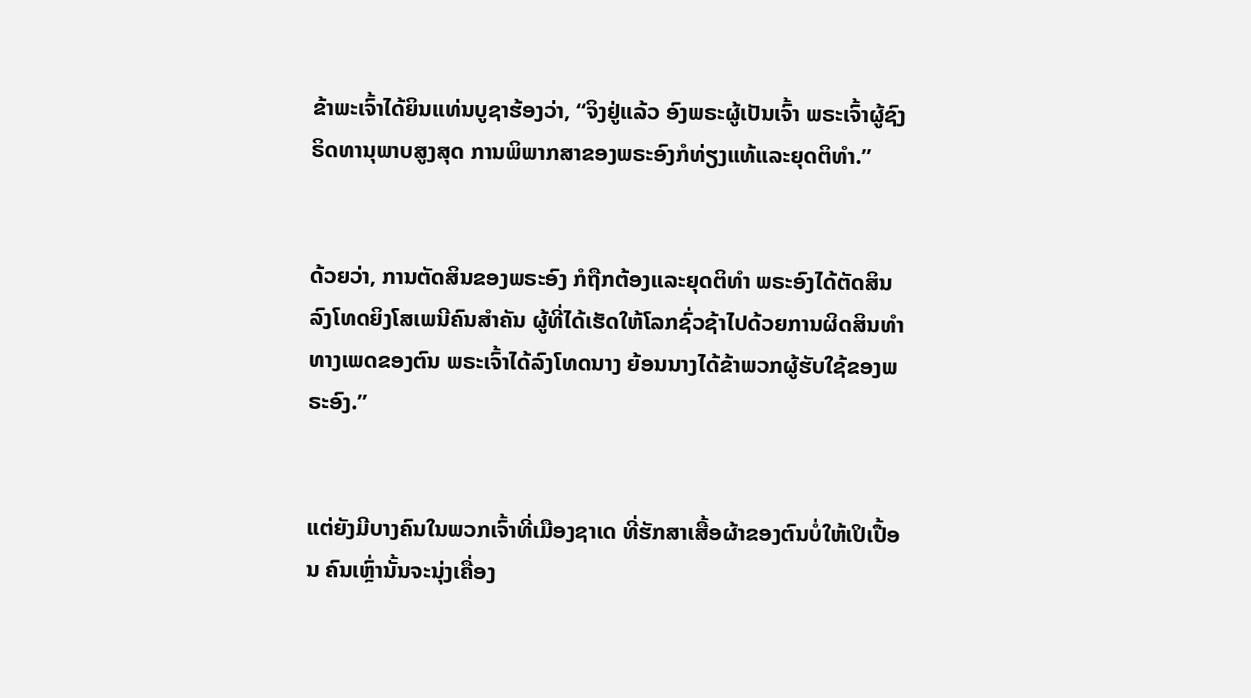ຂ້າພະເຈົ້າໄດ້ຍິນແທ່ນບູຊາຮ້ອງວ່າ, “ຈິງຢູ່ແລ້ວ ອົງພຣະຜູ້ເປັນເຈົ້າ ພຣະເຈົ້າຜູ້ຊົງຣິດທານຸພາບສູງສຸດ ການພິພາກສາຂອງພຣະອົງກໍທ່ຽງແທ້ແລະຍຸດຕິທຳ.”


ດ້ວຍວ່າ, ການຕັດສິນຂອງພຣະອົງ ກໍຖືກຕ້ອງແລະຍຸດຕິທຳ ພຣະອົງໄດ້ຕັດສິນລົງໂທດຍິງໂສເພນີຄົນສຳຄັນ ຜູ້ທີ່ໄດ້ເຮັດໃຫ້ໂລກຊົ່ວຊ້າໄປດ້ວຍການຜິດສິນທຳທາງເພດຂອງຕົນ ພຣະເຈົ້າໄດ້ລົງໂທດນາງ ຍ້ອນນາງໄດ້ຂ້າພວກຜູ້ຮັບໃຊ້ຂອງພຣະອົງ.”


ແຕ່ຍັງມີບາງຄົນໃນພວກເຈົ້າທີ່ເມືອງຊາເດ ທີ່ຮັກສາເສື້ອຜ້າຂອງຕົນບໍ່ໃຫ້ເປິເປື້ອນ ຄົນເຫຼົ່ານັ້ນຈະນຸ່ງເຄື່ອງ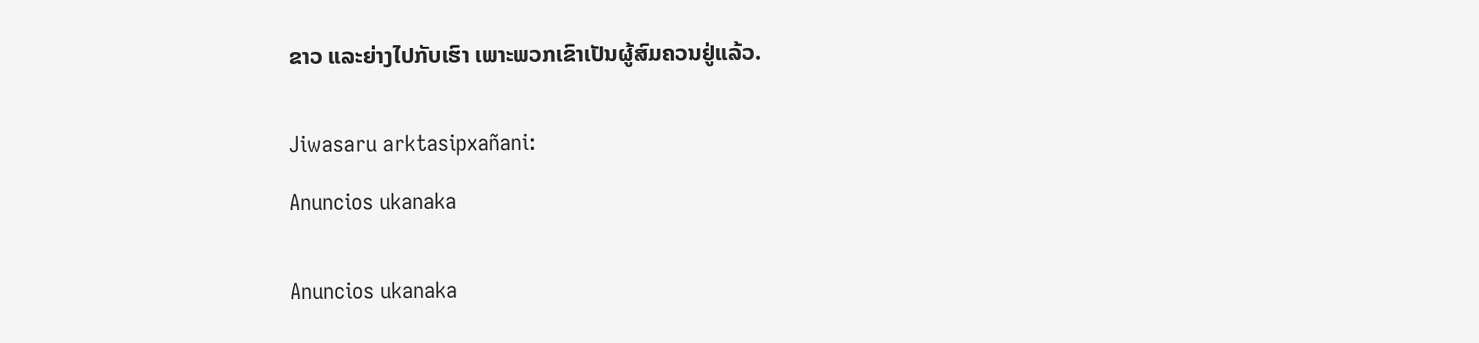ຂາວ ແລະຍ່າງໄປກັບເຮົາ ເພາະພວກເຂົາເປັນຜູ້ສົມຄວນຢູ່ແລ້ວ.


Jiwasaru arktasipxañani:

Anuncios ukanaka


Anuncios ukanaka